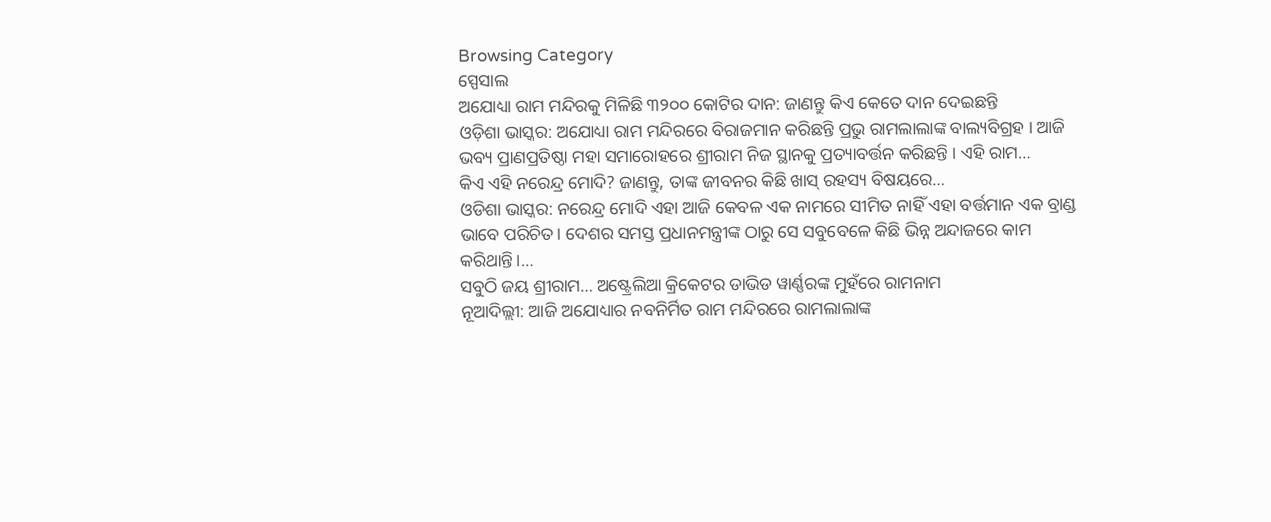Browsing Category
ସ୍ପେସାଲ
ଅଯୋଧ୍ୟା ରାମ ମନ୍ଦିରକୁ ମିଳିଛି ୩୨୦୦ କୋଟିର ଦାନ: ଜାଣନ୍ତୁ କିଏ କେତେ ଦାନ ଦେଇଛନ୍ତି
ଓଡ଼ିଶା ଭାସ୍କର: ଅଯୋଧ୍ୟା ରାମ ମନ୍ଦିରରେ ବିରାଜମାନ କରିଛନ୍ତି ପ୍ରଭୁ ରାମଲାଲାଙ୍କ ବାଲ୍ୟବିଗ୍ରହ । ଆଜି ଭବ୍ୟ ପ୍ରାଣପ୍ରତିଷ୍ଠା ମହା ସମାରୋହରେ ଶ୍ରୀରାମ ନିଜ ସ୍ଥାନକୁ ପ୍ରତ୍ୟାବର୍ତ୍ତନ କରିଛନ୍ତି । ଏହି ରାମ…
କିଏ ଏହି ନରେନ୍ଦ୍ର ମୋଦି? ଜାଣନ୍ତୁ, ତାଙ୍କ ଜୀବନର କିଛି ଖାସ୍ ରହସ୍ୟ ବିଷୟରେ…
ଓଡିଶା ଭାସ୍କର: ନରେନ୍ଦ୍ର ମୋଦି ଏହା ଆଜି କେବଳ ଏକ ନାମରେ ସୀମିତ ନାହିଁ ଏହା ବର୍ତ୍ତମାନ ଏକ ବ୍ରାଣ୍ଡ ଭାବେ ପରିଚିତ। ଦେଶର ସମସ୍ତ ପ୍ରଧାନମନ୍ତ୍ରୀଙ୍କ ଠାରୁ ସେ ସବୁବେଳେ କିଛି ଭିନ୍ନ ଅନ୍ଦାଜରେ କାମ କରିଥାନ୍ତି।…
ସବୁଠି ଜୟ ଶ୍ରୀରାମ… ଅଷ୍ଟ୍ରେଲିଆ କ୍ରିକେଟର ଡାଭିଡ ୱାର୍ଣ୍ଣରଙ୍କ ମୁହଁରେ ରାମନାମ
ନୂଆଦିଲ୍ଲୀ: ଆଜି ଅଯୋଧ୍ୟାର ନବନିର୍ମିତ ରାମ ମନ୍ଦିରରେ ରାମଲାଲାଙ୍କ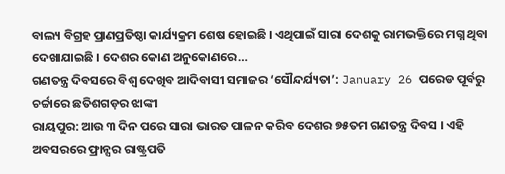ବାଲ୍ୟ ବିଗ୍ରହ ପ୍ରାଣପ୍ରତିଷ୍ଠା କାର୍ଯ୍ୟକ୍ରମ ଶେଷ ହୋଇଛି । ଏଥିପାଇଁ ସାରା ଦେଶକୁ ରାମଭକ୍ତିରେ ମଗ୍ନ ଥିବା ଦେଖାଯାଇଛି । ଦେଶର କୋଣ ଅନୁକୋଣରେ…
ଗଣତନ୍ତ୍ର ଦିବସରେ ବିଶ୍ୱ ଦେଖିବ ଆଦିବାସୀ ସମାଜର ‘ସୌନ୍ଦର୍ଯ୍ୟତା’: January 26 ପରେଡ ପୂର୍ବରୁ ଚର୍ଚ୍ଚାରେ ଛତିଶଗଡ଼ର ଝାଙ୍କୀ
ରାୟପୁର: ଆଉ ୩ ଦିନ ପରେ ସାରା ଭାରତ ପାଳନ କରିବ ଦେଶର ୭୫ତମ ଗଣତନ୍ତ୍ର ଦିବସ । ଏହି ଅବସରରେ ଫ୍ରାନ୍ସର ରାଷ୍ଟ୍ରପତି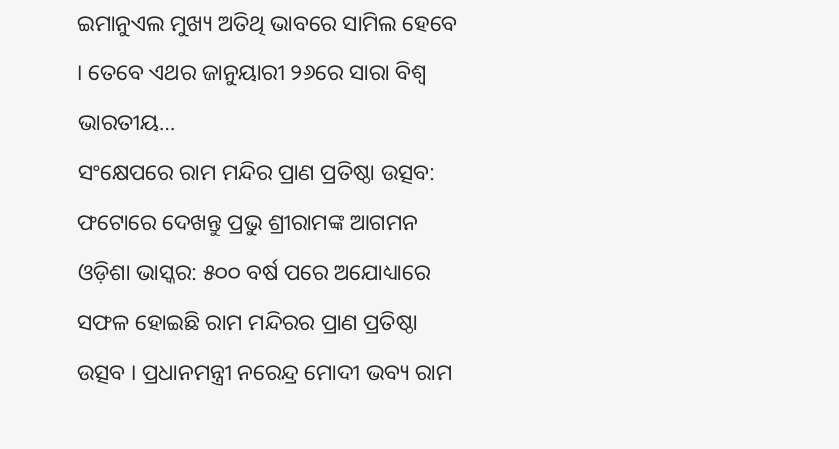ଇମାନୁଏଲ ମୁଖ୍ୟ ଅତିଥି ଭାବରେ ସାମିଲ ହେବେ । ତେବେ ଏଥର ଜାନୁୟାରୀ ୨୬ରେ ସାରା ବିଶ୍ୱ ଭାରତୀୟ…
ସଂକ୍ଷେପରେ ରାମ ମନ୍ଦିର ପ୍ରାଣ ପ୍ରତିଷ୍ଠା ଉତ୍ସବ: ଫଟୋରେ ଦେଖନ୍ତୁ ପ୍ରଭୁ ଶ୍ରୀରାମଙ୍କ ଆଗମନ
ଓଡ଼ିଶା ଭାସ୍କର: ୫୦୦ ବର୍ଷ ପରେ ଅଯୋଧ୍ୟାରେ ସଫଳ ହୋଇଛି ରାମ ମନ୍ଦିରର ପ୍ରାଣ ପ୍ରତିଷ୍ଠା ଉତ୍ସବ । ପ୍ରଧାନମନ୍ତ୍ରୀ ନରେନ୍ଦ୍ର ମୋଦୀ ଭବ୍ୟ ରାମ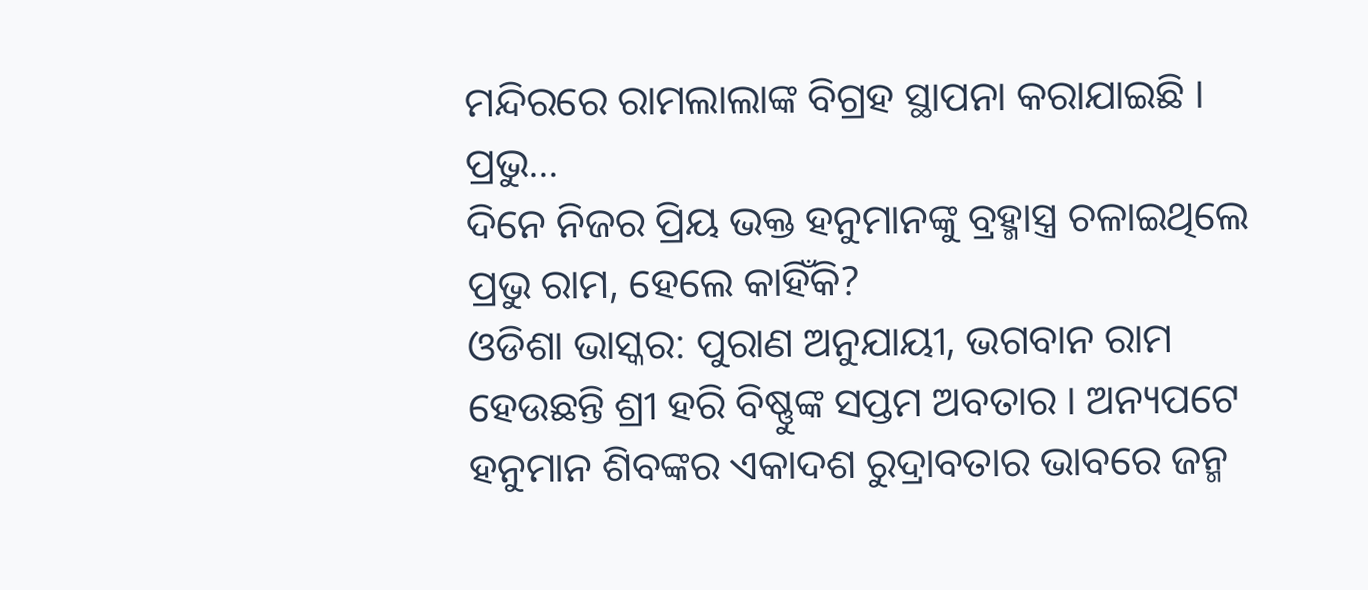ମନ୍ଦିରରେ ରାମଲାଲାଙ୍କ ବିଗ୍ରହ ସ୍ଥାପନା କରାଯାଇଛି । ପ୍ରଭୁ…
ଦିନେ ନିଜର ପ୍ରିୟ ଭକ୍ତ ହନୁମାନଙ୍କୁ ବ୍ରହ୍ମାସ୍ତ୍ର ଚଳାଇଥିଲେ ପ୍ରଭୁ ରାମ, ହେଲେ କାହିଁକି?
ଓଡିଶା ଭାସ୍କର: ପୁରାଣ ଅନୁଯାୟୀ, ଭଗବାନ ରାମ ହେଉଛନ୍ତି ଶ୍ରୀ ହରି ବିଷ୍ଣୁଙ୍କ ସପ୍ତମ ଅବତାର । ଅନ୍ୟପଟେ ହନୁମାନ ଶିବଙ୍କର ଏକାଦଶ ରୁଦ୍ରାବତାର ଭାବରେ ଜନ୍ମ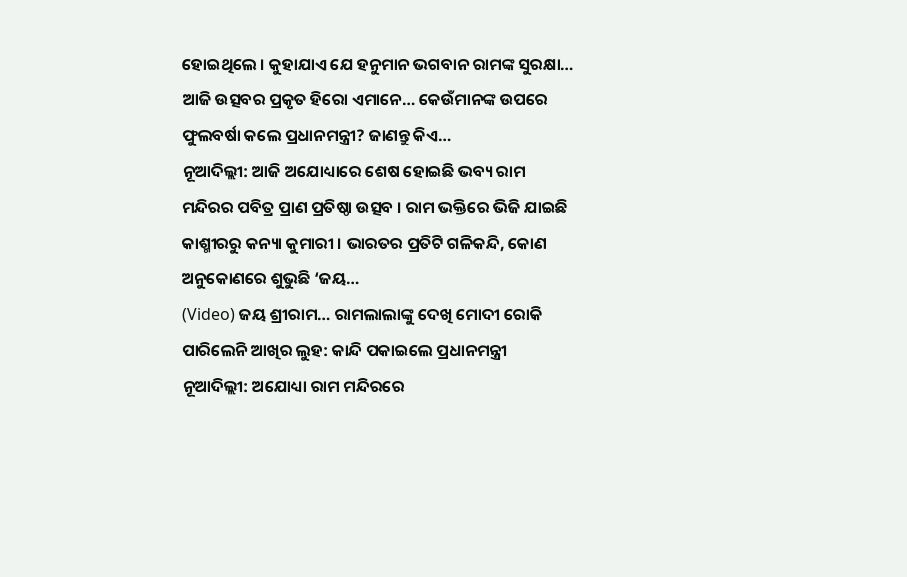ହୋଇଥିଲେ । କୁହାଯାଏ ଯେ ହନୁମାନ ଭଗବାନ ରାମଙ୍କ ସୁରକ୍ଷା…
ଆଜି ଉତ୍ସବର ପ୍ରକୃତ ହିରୋ ଏମାନେ… କେଉଁମାନଙ୍କ ଉପରେ ଫୁଲବର୍ଷା କଲେ ପ୍ରଧାନମନ୍ତ୍ରୀ? ଜାଣନ୍ତୁ କିଏ…
ନୂଆଦିଲ୍ଲୀ: ଆଜି ଅଯୋଧ୍ୟାରେ ଶେଷ ହୋଇଛି ଭବ୍ୟ ରାମ ମନ୍ଦିରର ପବିତ୍ର ପ୍ରାଣ ପ୍ରତିଷ୍ଠା ଉତ୍ସବ । ରାମ ଭକ୍ତିରେ ଭିଜି ଯାଇଛି କାଶ୍ମୀରରୁ କନ୍ୟା କୁମାରୀ । ଭାରତର ପ୍ରତିଟି ଗଳିକନ୍ଦି, କୋଣ ଅନୁକୋଣରେ ଶୁଭୁଛି ‘ଜୟ…
(Video) ଜୟ ଶ୍ରୀରାମ… ରାମଲାଲାଙ୍କୁ ଦେଖି ମୋଦୀ ରୋକି ପାରିଲେନି ଆଖିର ଲୁହ: କାନ୍ଦି ପକାଇଲେ ପ୍ରଧାନମନ୍ତ୍ରୀ
ନୂଆଦିଲ୍ଲୀ: ଅଯୋଧ୍ୟା ରାମ ମନ୍ଦିରରେ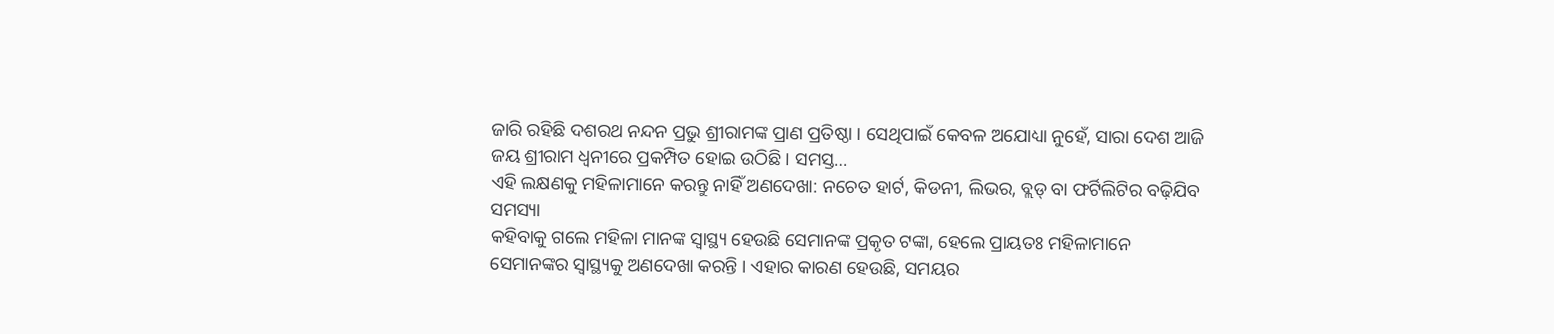ଜାରି ରହିଛି ଦଶରଥ ନନ୍ଦନ ପ୍ରଭୁ ଶ୍ରୀରାମଙ୍କ ପ୍ରାଣ ପ୍ରତିଷ୍ଠା । ସେଥିପାଇଁ କେବଳ ଅଯୋଧ୍ୟା ନୁହେଁ, ସାରା ଦେଶ ଆଜି ଜୟ ଶ୍ରୀରାମ ଧ୍ୱନୀରେ ପ୍ରକମ୍ପିତ ହୋଇ ଉଠିଛି । ସମସ୍ତ…
ଏହି ଲକ୍ଷଣକୁ ମହିଳାମାନେ କରନ୍ତୁ ନାହିଁ ଅଣଦେଖା: ନଚେତ ହାର୍ଟ, କିଡନୀ, ଲିଭର, ବ୍ଲଡ୍ ବା ଫର୍ଟିଲିଟିର ବଢ଼ିଯିବ ସମସ୍ୟା
କହିବାକୁ ଗଲେ ମହିଳା ମାନଙ୍କ ସ୍ୱାସ୍ଥ୍ୟ ହେଉଛି ସେମାନଙ୍କ ପ୍ରକୃତ ଟଙ୍କା, ହେଲେ ପ୍ରାୟତଃ ମହିଳାମାନେ ସେମାନଙ୍କର ସ୍ୱାସ୍ଥ୍ୟକୁ ଅଣଦେଖା କରନ୍ତି । ଏହାର କାରଣ ହେଉଛି, ସମୟର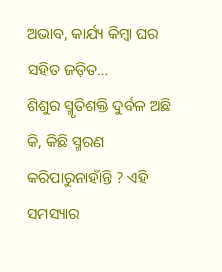ଅଭାବ, କାର୍ଯ୍ୟ କିମ୍ବା ଘର ସହିତ ଜଡ଼ିତ…
ଶିଶୁର ସ୍ମୃତିଶକ୍ତି ଦୁର୍ବଳ ଅଛି କି, କିଛି ସ୍ମରଣ କରିପାରୁନାହାଁନ୍ତି ? ଏହି ସମସ୍ୟାର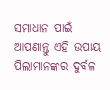ସମାଧାନ ପାଇଁ ଆପଣାନ୍ତୁ ଏହି ଉପାୟ
ପିଲାମାନଙ୍କର ଦୁର୍ବଳ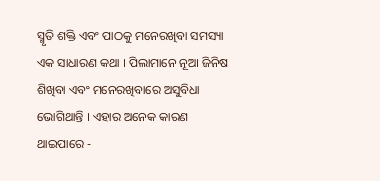ସ୍ମୃତି ଶକ୍ତି ଏବଂ ପାଠକୁ ମନେରଖିବା ସମସ୍ୟା ଏକ ସାଧାରଣ କଥା । ପିଲାମାନେ ନୂଆ ଜିନିଷ ଶିଖିବା ଏବଂ ମନେରଖିବାରେ ଅସୁବିଧା ଭୋଗିଥାନ୍ତି । ଏହାର ଅନେକ କାରଣ ଥାଇପାରେ -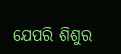ଯେପରି ଶିଶୁର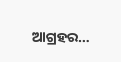ଆଗ୍ରହର…